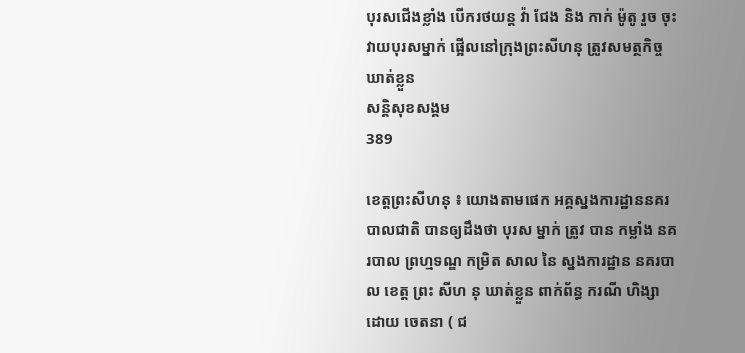បុរសជើងខ្លាំង បើករថយន្ត វ៉ា ជែង និង កាក់ ម៉ូតូ រួច ចុះ វាយបុរសម្នាក់ ផ្អើលនៅក្រុងព្រះសីហនុ ត្រូវសមត្ថកិច្ចឃាត់ខ្លួន
សន្តិសុខសង្គម
389

ខេត្តព្រះសីហនុ ៖ យោងតាមផេក អគ្គស្នងការដ្ឋាននគរបាលជាតិ បានឲ្យដឹងថា បុរស ម្នាក់ ត្រូវ បាន កម្លាំង នគរបាល ព្រហ្មទណ្ឌ កម្រិត សាល នៃ ស្នងការដ្ឋាន នគរបាល ខេត្ត ព្រះ សីហ នុ ឃាត់ខ្លួន ពាក់ព័ន្ធ ករណី ហិង្សា ដោយ ចេតនា ( ជ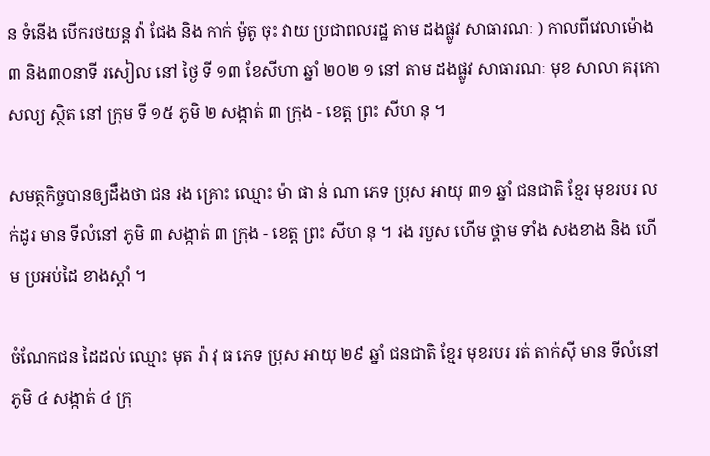ន ទំនើង បើករថយន្ត វ៉ា ជែង និង កាក់ ម៉ូតូ ចុះ វាយ ប្រជាពលរដ្ឋ តាម ដងផ្លូវ សាធារណៈ ) កាលពីវេលាម៉ោង៣ និង៣០នាទី រសៀល នៅ ថ្ងៃ ទី ១៣ ខែសីហា ឆ្នាំ ២០២ ១ នៅ តាម ដងផ្លូវ សាធារណៈ មុខ សាលា គរុកោសល្យ ស្ថិត នៅ ក្រុម ទី ១៥ ភូមិ ២ សង្កាត់ ៣ ក្រុង - ខេត្ត ព្រះ សីហ នុ ។

សមត្ថកិច្ចបានឲ្យដឹងថា ជន រង គ្រោះ ឈ្មោះ ម៉ា ផា ន់ ណា ភេទ ប្រុស អាយុ ៣១ ឆ្នាំ ជនជាតិ ខ្មែរ មុខរបរ លក់ដូរ មាន ទីលំនៅ ភូមិ ៣ សង្កាត់ ៣ ក្រុង - ខេត្ត ព្រះ សីហ នុ ។ រង របួស ហើម ថ្គាម ទាំង សងខាង និង ហើម ប្រអប់ដៃ ខាងស្តាំ ។

ចំណែកជន ដៃដល់ ឈ្មោះ មុត រ៉ា វុ ធ ភេទ ប្រុស អាយុ ២៩ ឆ្នាំ ជនជាតិ ខ្មែរ មុខរបរ រត់ តាក់ស៊ី មាន ទីលំនៅ ភូមិ ៤ សង្កាត់ ៤ ក្រុ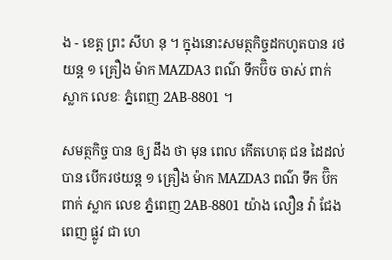ង - ខេត្ត ព្រះ សីហ នុ ។ ក្នុងនោះសមត្ថកិច្ចដកហូតបាន រថយន្ត ១ គ្រឿង ម៉ាក MAZDA3 ពណ៌ ទឹកប៊ិច ចាស់ ពាក់ ស្លាក លេខៈ ភ្នំពេញ 2AB-8801 ។

សមត្ថកិច្ច បាន ឲ្យ ដឹង ថា មុន ពេល កើតហេតុ ជន ដៃដល់ បាន បើករថយន្ត ១ គ្រឿង ម៉ាក MAZDA3 ពណ៌ ទឹក ប៊ិក ពាក់ ស្លាក លេខ ភ្នំពេញ 2AB-8801 យ៉ាង លឿន វ៉ា ជែង ពេញ ផ្លូវ ជា ហេ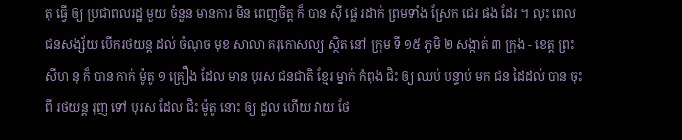តុ ធ្វើ ឲ្យ ប្រជាពលរដ្ឋ មួយ ចំនួន មានការ មិន ពេញចិត្ត ក៏ បាន ស៊ី ផ្លេ រដាក់ ព្រមទាំង ស្រែក ជេរ ផង ដែរ ។ លុះ ពេល ជនសង្ស័យ បើករថយន្ត ដល់ ចំណុច មុខ សាលា គរុកោសល្យ ស្ថិត នៅ ក្រុម ទី ១៥ ភូមិ ២ សង្កាត់ ៣ ក្រុង - ខេត្ត ព្រះ សីហ នុ ក៏ បាន កាក់ ម៉ូតូ ១ គ្រឿង ដែល មាន បុរស ជនជាតិ ខ្មែរ ម្នាក់ កំពុង ជិះ ឲ្យ ឈប់ បន្ទាប់ មក ជន ដៃដល់ បាន ចុះ ពី រថយន្ត រុញ ទៅ បុរស ដែល ជិះ ម៉ូតូ នោះ ឲ្យ ដួល ហើយ វាយ ថែ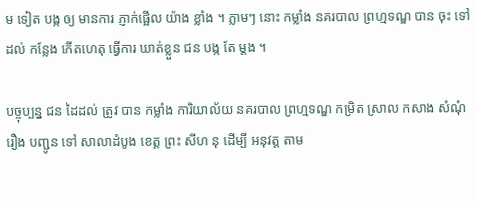ម ទៀត បង្ក ឲ្យ មានការ ភ្ញាក់ផ្អើល យ៉ាង ខ្លាំង ។ ភ្លាមៗ នោះ កម្លាំង នគរបាល ព្រហ្មទណ្ឌ បាន ចុះ ទៅ ដល់ កន្លែង កើតហេតុ ធ្វើការ ឃាត់ខ្លួន ជន បង្ក តែ ម្តង ។

បច្ចុប្បន្ន ជន ដៃដល់ ត្រូវ បាន កម្លាំង ការិយាល័យ នគរបាល ព្រហ្មទណ្ឌ កម្រិត ស្រាល កសាង សំណុំរឿង បញ្ជូន ទៅ សាលាដំបូង ខេត្ត ព្រះ សីហ នុ ដើម្បី អនុវត្ត តាម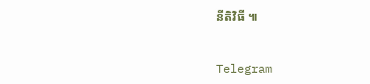នីតិវិធី ៕


Telegram